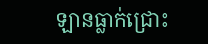ឡានធ្លាក់ជ្រោះ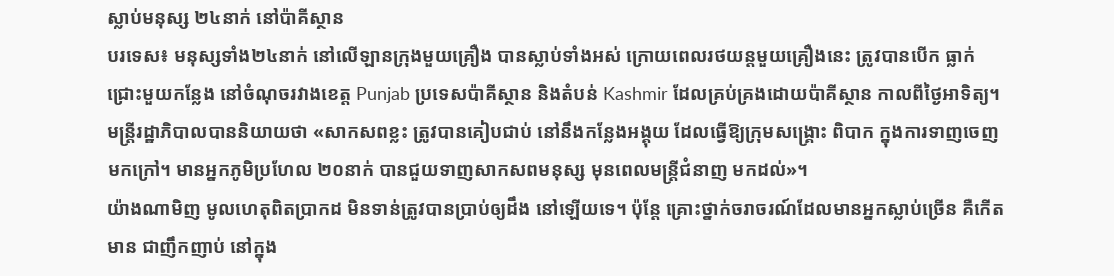ស្លាប់មនុស្ស ២៤នាក់ នៅប៉ាគីស្ថាន
បរទេស៖ មនុស្សទាំង២៤នាក់ នៅលើឡានក្រុងមួយគ្រឿង បានស្លាប់ទាំងអស់ ក្រោយពេលរថយន្តមួយគ្រឿងនេះ ត្រូវបានបើក ធ្លាក់ជ្រោះមួយកន្លែង នៅចំណុចរវាងខេត្ត Punjab ប្រទេសប៉ាគីស្ថាន និងតំបន់ Kashmir ដែលគ្រប់គ្រងដោយប៉ាគីស្ថាន កាលពីថ្ងៃអាទិត្យ។
មន្ត្រីរដ្ឋាភិបាលបាននិយាយថា «សាកសពខ្លះ ត្រូវបានគៀបជាប់ នៅនឹងកន្លែងអង្គុយ ដែលធ្វើឱ្យក្រុមសង្គ្រោះ ពិបាក ក្នុងការទាញចេញមកក្រៅ។ មានអ្នកភូមិប្រហែល ២០នាក់ បានជួយទាញសាកសពមនុស្ស មុនពេលមន្ត្រីជំនាញ មកដល់»។
យ៉ាងណាមិញ មូលហេតុពិតប្រាកដ មិនទាន់ត្រូវបានប្រាប់ឲ្យដឹង នៅឡើយទេ។ ប៉ុន្តែ គ្រោះថ្នាក់ចរាចរណ៍ដែលមានអ្នកស្លាប់ច្រើន គឺកើតមាន ជាញឹកញាប់ នៅក្នុង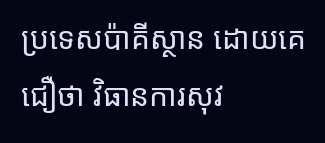ប្រទេសប៉ាគីស្ថាន ដោយគេជឿថា វិធានការសុវ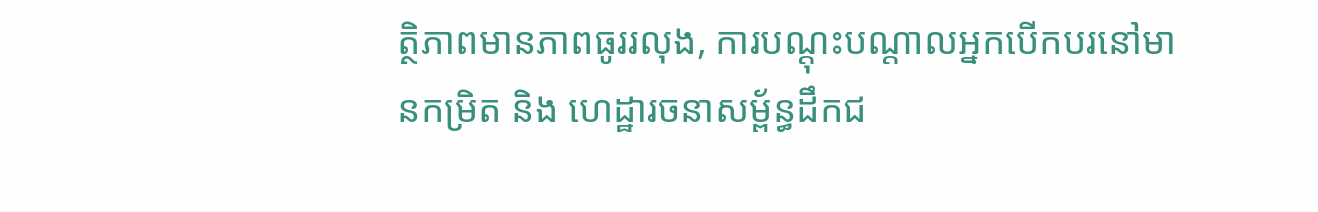ត្ថិភាពមានភាពធូររលុង, ការបណ្តុះបណ្តាលអ្នកបើកបរនៅមានកម្រិត និង ហេដ្ឋារចនាសម្ព័ន្ធដឹកជ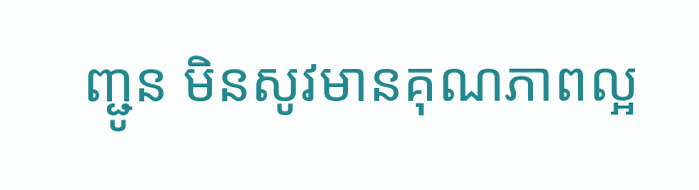ញ្ជូន មិនសូវមានគុណភាពល្អ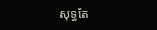សុទ្ធតែ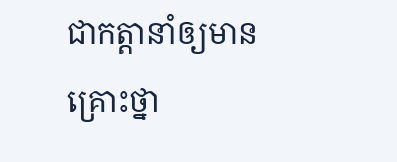ជាកត្តានាំឲ្យមានគ្រោះថ្នា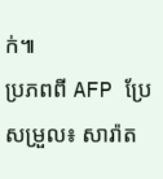ក់៕
ប្រភពពី AFP ប្រែសម្រួល៖ សារ៉ាត